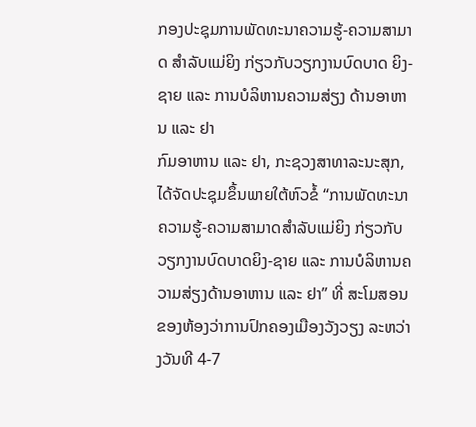ກອງປະຊຸມການພັດທະນາຄວາມຮູ້-ຄວາມສາມາດ ສຳລັບແມ່ຍິງ ກ່ຽວກັບວຽກງານບົດບາດ ຍິງ-ຊາຍ ແລະ ການບໍລິຫານຄວາມສ່ຽງ ດ້ານອາຫານ ແລະ ຢາ
ກົມອາຫານ ແລະ ຢາ, ກະຊວງສາທາລະນະສຸກ, ໄດ້ຈັດປະຊຸມຂຶ້ນພາຍໃຕ້ຫົວຂໍ້ “ການພັດທະນາຄວາມຮູ້-ຄວາມສາມາດສຳລັບແມ່ຍິງ ກ່ຽວກັບວຽກງານບົດບາດຍິງ-ຊາຍ ແລະ ການບໍລິຫານຄວາມສ່ຽງດ້ານອາຫານ ແລະ ຢາ” ທີ່ ສະໂມສອນຂອງຫ້ອງວ່າການປົກຄອງເມືອງວັງວຽງ ລະຫວ່າງວັນທີ 4-7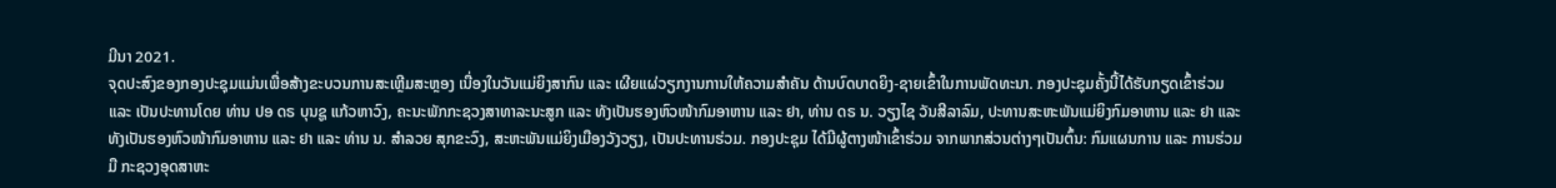ມີນາ 2021.
ຈຸດປະສົງຂອງກອງປະຊຸມແມ່ນເພື່ອສ້າງຂະບວນການສະເຫຼີມສະຫຼອງ ເນື່ອງໃນວັນແມ່ຍິງສາກົນ ແລະ ເຜີຍແຜ່ວຽກງານການໃຫ້ຄວາມສຳຄັນ ດ້ານບົດບາດຍິງ-ຊາຍເຂົ້າໃນການພັດທະນາ. ກອງປະຊຸມຄັ້ງນີ້ໄດ້ຮັບກຽດເຂົ້າຮ່ວມ ແລະ ເປັນປະທານໂດຍ ທ່ານ ປອ ດຣ ບຸນຊູ ແກ້ວຫາວົງ, ຄະນະພັກກະຊວງສາທາລະນະສູກ ແລະ ທັງເປັນຮອງຫົວໜ້າກົມອາຫານ ແລະ ຢາ, ທ່ານ ດຣ ນ. ວຽງໄຊ ວັນສີລາລົມ, ປະທານສະຫະພັນແມ່ຍິງກົມອາຫານ ແລະ ຢາ ແລະ ທັງເປັນຮອງຫົວໜ້າກົມອາຫານ ແລະ ຢາ ແລະ ທ່ານ ນ. ສຳລວຍ ສຸກຂະວົງ, ສະຫະພັນແມ່ຍິງເມືອງວັງວຽງ, ເປັນປະທານຮ່ວມ. ກອງປະຊຸມ ໄດ້ມີຜູ້ຕາງໜ້າເຂົ້າຮ່ວມ ຈາກພາກສ່ວນຕ່າງໆເປັນຕົ້ນ: ກົມແຜນການ ແລະ ການຮ່ວມມື ກະຊວງອຸດສາຫະ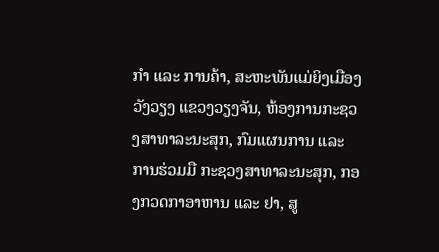ກຳ ແລະ ການຄ້າ, ສະຫະພັນແມ່ຍິງເມືອງວັງວຽງ ແຂວງວຽງຈັນ, ຫ້ອງການກະຊວງສາທາລະນະສຸກ, ກົມແຜນການ ແລະ ການຮ່ວມມື ກະຊວງສາທາລະນະສຸກ, ກອງກວດກາອາຫານ ແລະ ຢາ, ສູ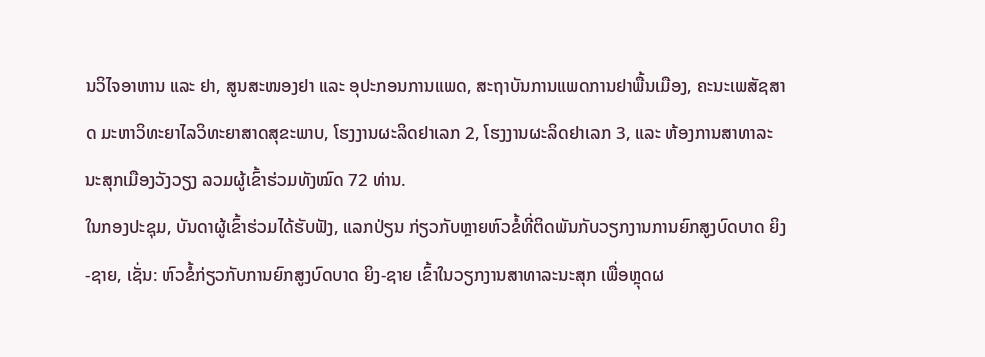ນວິໄຈອາຫານ ແລະ ຢາ, ສູນສະໜອງຢາ ແລະ ອຸປະກອນການແພດ, ສະຖາບັນການແພດການຢາພື້ນເມືອງ, ຄະນະເພສັຊສາດ ມະຫາວິທະຍາໄລວິທະຍາສາດສຸຂະພາບ, ໂຮງງານຜະລິດຢາເລກ 2, ໂຮງງານຜະລິດຢາເລກ 3, ແລະ ຫ້ອງການສາທາລະນະສຸກເມືອງວັງວຽງ ລວມຜູ້ເຂົ້າຮ່ວມທັງໝົດ 72 ທ່ານ.
ໃນກອງປະຊຸມ, ບັນດາຜູ້ເຂົ້າຮ່ວມໄດ້ຮັບຟັງ, ແລກປ່ຽນ ກ່ຽວກັບຫຼາຍຫົວຂໍ້ທີ່ຕິດພັນກັບວຽກງານການຍົກສູງບົດບາດ ຍິງ-ຊາຍ, ເຊັ່ນ: ຫົວຂໍ້ກ່ຽວກັບການຍົກສູງບົດບາດ ຍິງ-ຊາຍ ເຂົ້າໃນວຽກງານສາທາລະນະສຸກ ເພື່ອຫຼຸດຜ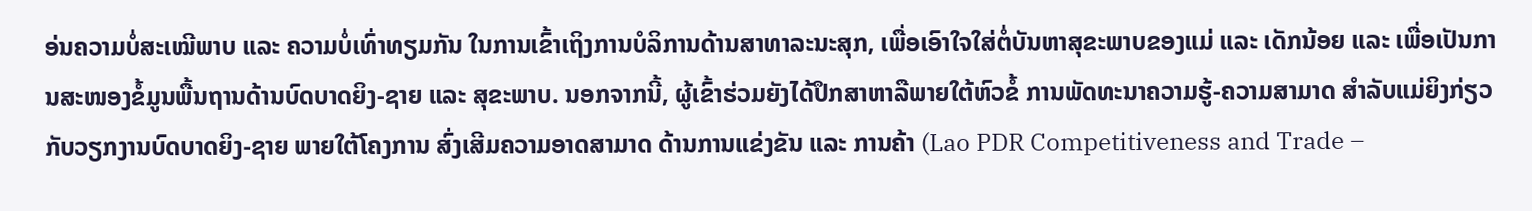ອ່ນຄວາມບໍ່ສະເໝີພາບ ແລະ ຄວາມບໍ່ເທົ່າທຽມກັນ ໃນການເຂົ້າເຖິງການບໍລິການດ້ານສາທາລະນະສຸກ, ເພື່ອເອົາໃຈໃສ່ຕໍ່ບັນຫາສຸຂະພາບຂອງແມ່ ແລະ ເດັກນ້ອຍ ແລະ ເພື່ອເປັນການສະໜອງຂໍ້ມູນພື້ນຖານດ້ານບົດບາດຍິງ-ຊາຍ ແລະ ສຸຂະພາບ. ນອກຈາກນີ້, ຜູ້ເຂົ້າຮ່ວມຍັງໄດ້ປຶກສາຫາລືພາຍໃຕ້ຫົວຂໍ້ ການພັດທະນາຄວາມຮູ້-ຄວາມສາມາດ ສໍາລັບແມ່ຍິງກ່ຽວກັບວຽກງານບົດບາດຍິງ-ຊາຍ ພາຍໃຕ້ໂຄງການ ສົ່ງເສີມຄວາມອາດສາມາດ ດ້ານການແຂ່ງຂັນ ແລະ ການຄ້າ (Lao PDR Competitiveness and Trade –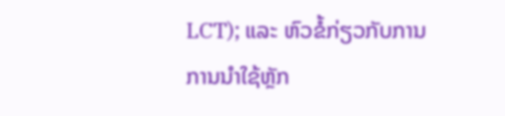LCT); ແລະ ຫົວຂໍ້ກ່ຽວກັບການການນໍາໃຊ້ຫຼັກ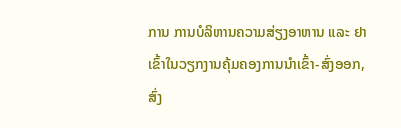ການ ການບໍລິຫານຄວາມສ່ຽງອາຫານ ແລະ ຢາ ເຂົ້າໃນວຽກງານຄຸ້ມຄອງການນໍາເຂົ້າ-ສົ່ງອອກ, ສົ່ງ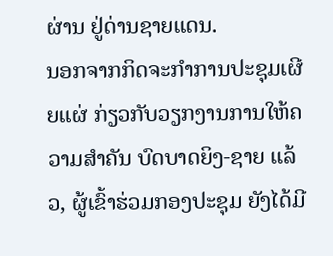ຜ່ານ ຢູ່ດ່ານຊາຍແດນ.
ນອກຈາກກິດຈະກໍາການປະຊຸມເຜີຍແຜ່ ກ່ຽວກັບວຽກງານການໃຫ້ຄວາມສຳຄັນ ບົດບາດຍິງ-ຊາຍ ແລ້ວ, ຜູ້ເຂົ້າຮ່ວມກອງປະຊຸມ ຍັງໄດ້ມີ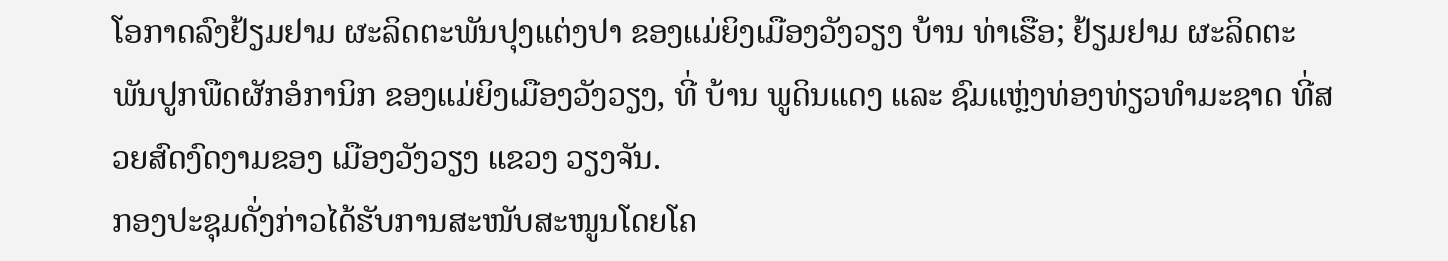ໂອກາດລົງຢ້ຽມຢາມ ຜະລິດຕະພັນປຸງແຕ່ງປາ ຂອງແມ່ຍິງເມືອງວັງວຽງ ບ້ານ ທ່າເຮືອ; ຢ້ຽມຢາມ ຜະລິດຕະພັນປູກພືດຜັກອໍການິກ ຂອງແມ່ຍິງເມືອງວັງວຽງ, ທີ່ ບ້ານ ພູດິນແດງ ແລະ ຊົມແຫຼ່ງທ່ອງທ່ຽວທຳມະຊາດ ທີ່ສວຍສົດງົດງາມຂອງ ເມືອງວັງວຽງ ແຂວງ ວຽງຈັນ.
ກອງປະຊຸມດັ່ງກ່າວໄດ້ຮັບການສະໜັບສະໜູນໂດຍໂຄ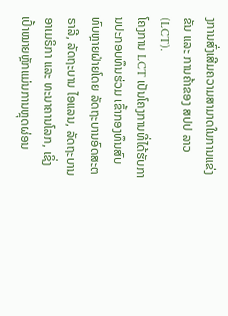ງການສົ່ງເສີມຄວາມສາມາດໃນການແຂ່ງຂັນ ແລະ ການຄ້າຂອງ ສປປ ລາວ (LCT).
ໂຄງການ LCT ເປັນໂຄງການທີ່ໄດ້ຮັບການປະກອບທຶນຮ່ວມ ເຂົ້າກອງທຶນສົບທົບຫຼາຍຝ່າຍໂດຍ ລັດຖະບານອົດສະຕຣາລີ, ລັດຖະບານ ໄອແລນ, ລັດຖະບານ ອາເມຣິກາ ແລະ ທະນາຄານໂລກ, ເຊິ່ງເປົ້າໝາຍຫຼັກແມ່ນການຫຼຸດຜ່ອນ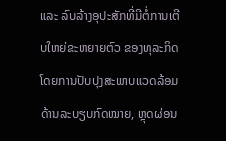ແລະ ລົບລ້າງອຸປະສັກທີ່ມີຕໍ່ການເຕີບໃຫຍ່ຂະຫຍາຍຕົວ ຂອງທຸລະກິດໂດຍການປັບປຸງສະພາບແວດລ້ອມ ດ້ານລະບຽບກົດໝາຍ, ຫຼຸດຜ່ອນ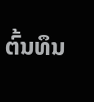ຕົ້ນທຶນ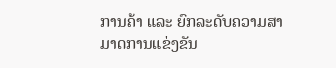ການຄ້າ ແລະ ຍົກລະດັບຄວາມສາມາດການແຂ່ງຂັນ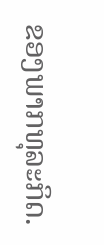ຂອງພາກທຸລະກິດ.